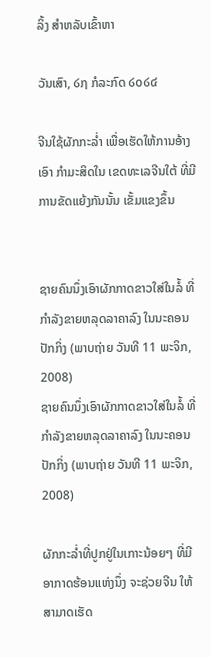ລິ້ງ ສຳຫລັບເຂົ້າຫາ

ວັນເສົາ, ໒໗ ກໍລະກົດ ໒໐໒໔

ຈີນໃຊ້ຜັກກະລໍ່າ ເພື່ອເຮັດໃຫ້ການອ້າງເອົາ ກໍາມະສິດໃນ ເຂດທະເລຈີນໃຕ້ ທີ່ມີການຂັດແຍ້ງກັນນັ້ນ ເຂັ້ມແຂງຂຶ້ນ


ຊາຍຄົນນຶ່ງເອົາຜັກກາດຂາວໃສ່ໃນລໍ້ ທີ່ກໍາລັງຂາຍຫລຸດລາຄາລົງ ໃນນະຄອນປັກກິ່ງ (ພາບຖ່າຍ ວັນທີ 11 ພະຈິກ, 2008)
ຊາຍຄົນນຶ່ງເອົາຜັກກາດຂາວໃສ່ໃນລໍ້ ທີ່ກໍາລັງຂາຍຫລຸດລາຄາລົງ ໃນນະຄອນປັກກິ່ງ (ພາບຖ່າຍ ວັນທີ 11 ພະຈິກ, 2008)

ຜັກກະລໍ່າທີ່ປູກຢູ່ໃນເກາະນ້ອຍໆ ທີ່ມີອາກາດຮ້ອນແຫ່ງນຶ່ງ ຈະຊ່ວຍຈີນ ໃຫ້ ສາມາດເຮັດ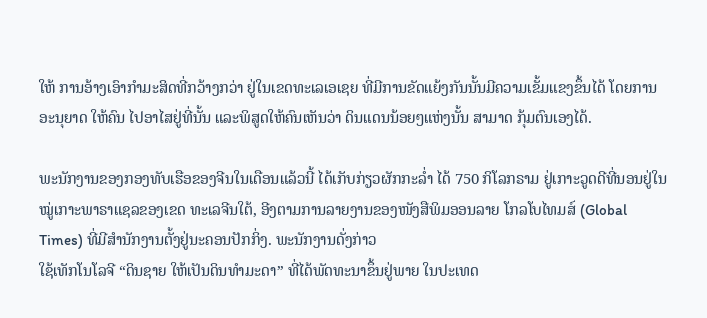ໃຫ້ ການອ້າງເອົາກຳມະສິດທີ່ກວ້າງກວ່າ ຢູ່ໃນເຂດທະເລເອເຊຍ ທີ່ມີການຂັດແຍ້ງກັນນັ້ນມີຄວາມເຂັ້ມແຂງຂຶ້ນໄດ້ ໂດຍການອະນຸຍາດ ໃຫ້ຄົນ ໄປອາໄສຢູ່ທີ່ນັ້ນ ແລະພິສູດໃຫ້ຄົນເຫັນວ່າ ດິນແດນນ້ອຍໆແຫ່ງນັ້ນ ສາມາດ ກຸ້ມຕົນເອງໄດ້.

ພະນັກງານຂອງກອງທັບເຮືອຂອງຈີນໃນເດືອນແລ້ວນີ້ ໄດ້ເກັບກ່ຽວຜັກກະລໍ່າ ໄດ້ 750 ກິໂລກຣາມ ຢູ່ເກາະວູດດີທີ່ນອນຢູ່ໃນໝູ່ເກາະພາຣາແຊລຂອງເຂດ ທະເລຈີນໃຕ້, ອີງຕາມການລາຍງານຂອງໜັງສືພິມອອນລາຍ ໂກລໂບໄທມສ໌ (Global Times) ທີ່ມີສໍານັກງານຕັ້ງຢູ່ນະຄອນປັກກິ່ງ. ພະນັກງານດັ່ງກ່າວ
ໃຊ້ເທັກໂນໂລຈີ “ດິນຊາຍ ໃຫ້ເປັນດິນທໍາມະດາ” ທີ່ໄດ້ພັດທະນາຂຶ້ນຢູ່ພາຍ ໃນປະເທດ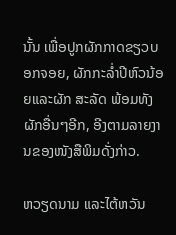ນັ້ນ ເພື່ອປູກຜັກກາດຂຽວບອກຈອຍ, ຜັກກະລໍ່າປີຫົວນ້ອຍແລະຜັກ ສະລັດ ພ້ອມທັງຜັກອື່ນໆອີກ, ອີງຕາມລາຍງານຂອງໜັງສືພິມດັ່ງກ່າວ.

ຫວຽດນາມ ແລະໄຕ້ຫວັນ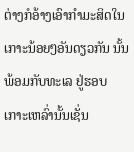ຕ່າງກໍອ້າງເອົາກຳມະສິດໃນເກາະນ້ອຍໆອັນດຽວກັນ ນັ້ນ ພ້ອມກັບທະເລ ຢູ່ຮອບເກາະເຫລົ່ານັ້ນເຊັ່ນ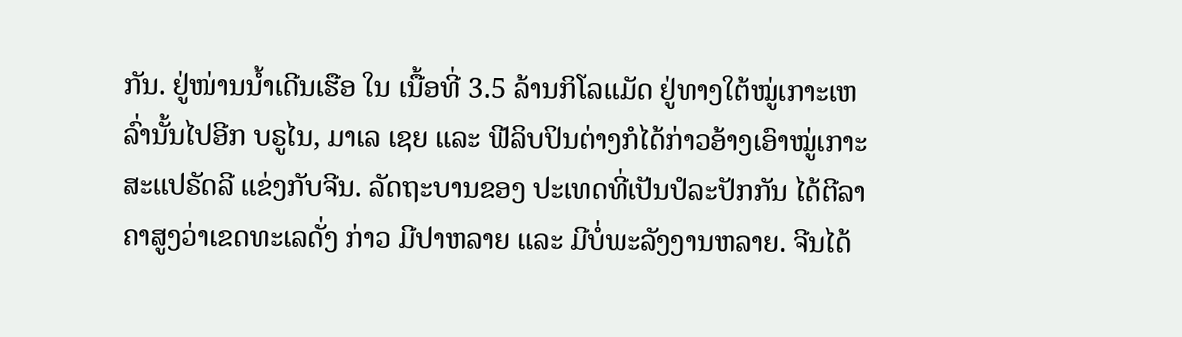ກັນ. ຢູ່ໜ່ານນໍ້າເດີນເຮືອ ໃນ ເນື້ອທີ່ 3.5 ລ້ານກິໂລແມັດ ຢູ່ທາງໃຕ້ໝູ່ເກາະເຫລົ່ານັ້ນໄປອີກ ບຣູໄນ, ມາເລ ເຊຍ ແລະ ຟີລິບປິນຕ່າງກໍໄດ້ກ່າວອ້າງເອົາໝູ່ເກາະສະແປຣັດລີ ແຂ່ງກັບຈີນ. ລັດຖະບານຂອງ ປະເທດທີ່ເປັນປໍລະປັກກັນ ໄດ້ຕີລາຄາສູງວ່າເຂດທະເລດັ່ງ ກ່າວ ມີປາຫລາຍ ແລະ ມີບໍ່ພະລັງງານຫລາຍ. ຈີນໄດ້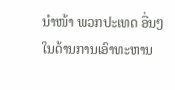ນໍາໜ້າ ພວກປະເທດ ອື່ນໆໃນດ້ານການເອົາທະຫານ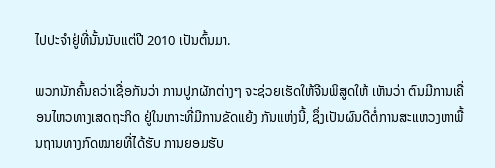ໄປປະຈໍາຢູ່ທີ່ນັ້ນນັບແຕ່ປີ 2010 ເປັນຕົ້ນມາ.

ພວກນັກຄົ້ນຄວ່າເຊື່ອກັນວ່າ ການປູກຜັກຕ່າງໆ ຈະຊ່ວຍເຮັດໃຫ້ຈີນພິສູດໃຫ້ ເຫັນວ່າ ຕົນມີການເຄື່ອນໄຫວທາງເສດຖະກິດ ຢູ່ໃນເກາະທີ່ມີການຂັດແຍ້ງ ກັນແຫ່ງນີ້, ຊຶ່ງເປັນຜົນດີຕໍ່ການສະແຫວງຫາພື້ນຖານທາງກົດໝາຍທີ່ໄດ້ຮັບ ການຍອມຮັບ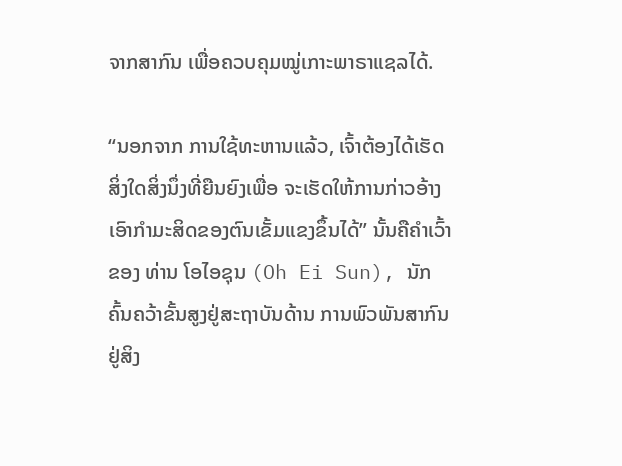ຈາກສາກົນ ເພື່ອຄວບຄຸມໝູ່ເກາະພາຣາແຊລໄດ້.

“ນອກຈາກ ການໃຊ້ທະຫານແລ້ວ, ເຈົ້າຕ້ອງໄດ້ເຮັດສິ່ງໃດສິ່ງນຶ່ງທີ່ຍືນຍົງເພື່ອ ຈະເຮັດໃຫ້ການກ່າວອ້າງເອົາກຳມະສິດຂອງຕົນເຂັ້ມແຂງຂຶ້ນໄດ້” ນັ້ນຄືຄໍາເວົ້າ ຂອງ ທ່ານ ໂອໄອຊຸນ (Oh Ei Sun), ນັກຄົ້ນຄວ້າຂັ້ນສູງຢູ່ສະຖາບັນດ້ານ ການພົວພັນສາກົນຢູ່ສິງ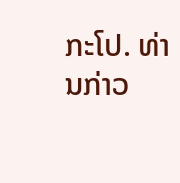ກະໂປ. ທ່ານກ່າວ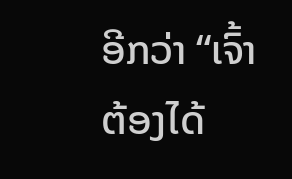ອີກວ່າ “ເຈົ້າຕ້ອງໄດ້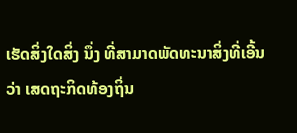ເຮັດສິ່ງໃດສິ່ງ ນຶ່ງ ທີ່ສາມາດພັດທະນາສິ່ງທີ່ເອີ້ນວ່າ ເສດຖະກິດທ້ອງຖິ່ນ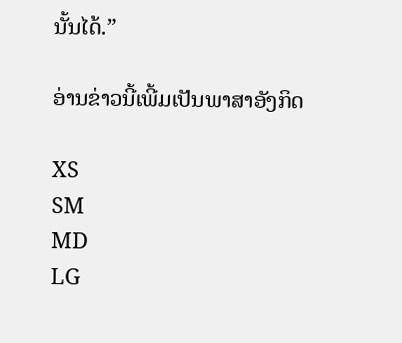ນັ້ນໄດ້.”

ອ່ານຂ່າວນີ້ເພີ້ມເປັນພາສາອັງກິດ

XS
SM
MD
LG